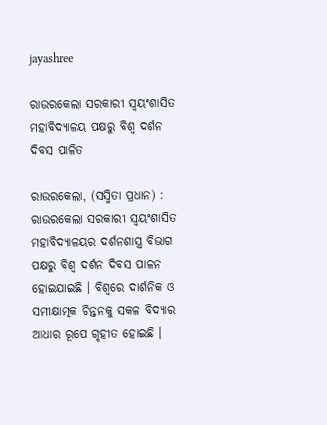jayashree

ରାଉରକେଲା ସରକାରୀ ସ୍ୱୟଂଶାସିତ ମହାବିଦ୍ୟାଳୟ ପକ୍ଷରୁ ବିଶ୍ୱ ଦର୍ଶନ ଦିବସ ପାଳିତ

ରାଉରକେଲା, (ସସ୍ମିତା ପ୍ରଧାନ) : ରାଉରକେଲା ସରକାରୀ ସ୍ୱୟଂଶାସିତ ମହାବିଦ୍ୟାଳୟର ଦର୍ଶନଶାସ୍ତ୍ର ବିଭାଗ ପକ୍ଷରୁ ବିଶ୍ୱ ଦର୍ଶନ ଦିବସ ପାଳନ ହୋଇଯାଇଛି । ବିଶ୍ୱରେ ଦାର୍ଶନିକ ଓ ସମୀକ୍ଷାତ୍ମକ ଚିନ୍ତନକୁ ସକଳ ବିଦ୍ୟାର ଆଧାର ରୂପେ ଗୃହୀତ ହୋଇଛି ।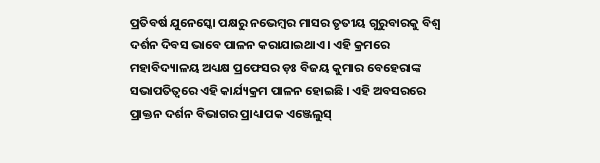ପ୍ରତିବର୍ଷ ଯୁନେସ୍କୋ ପକ୍ଷରୁ ନଭେମ୍ବର ମାସର ତୃତୀୟ ଗୁରୁବାରକୁ ବିଶ୍ୱ ଦର୍ଶନ ଦିବସ ଭାବେ ପାଳନ କରାଯାଇଥାଏ । ଏହି କ୍ରମରେ ମହାବିଦ୍ୟାଳୟ ଅଧ୍ୟକ୍ଷ ପ୍ରଫେସର ଡ଼ଃ ବିଜୟ କୁମାର ବେହେରାଙ୍କ ସଭାପତିତ୍ୱରେ ଏହି କାର୍ଯ୍ୟକ୍ରମ ପାଳନ ହୋଇଛି । ଏହି ଅବସରରେ ପ୍ରାକ୍ତନ ଦର୍ଶନ ବିଭାଗର ପ୍ରାଧ୍ୟାପକ ଏଞ୍ଜେଲୁସ୍‌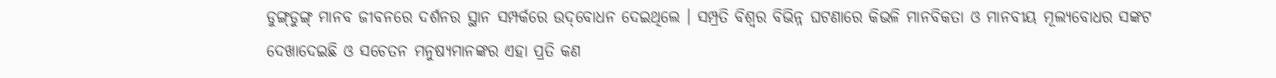ଡୁଙ୍ଗ୍‌ଡୁଙ୍ଗ୍‌ ମାନବ ଜୀବନରେ ଦର୍ଶନର ସ୍ଥାନ ସମ୍ପର୍କରେ ଉଦ୍‌ବୋଧନ ଦେଇଥିଲେ । ସମ୍ପ୍ରତି ବିଶ୍ୱର ବିଭିନ୍ନ ଘଟଣାରେ କିଭଳି ମାନବିକତା ଓ ମାନବୀୟ ମୂଲ୍ୟବୋଧର ସଙ୍କଟ ଦେଖାଦେଇଛି ଓ ସଚେତନ ମନୁଷ୍ୟମାନଙ୍କର ଏହା ପ୍ରତି କଣ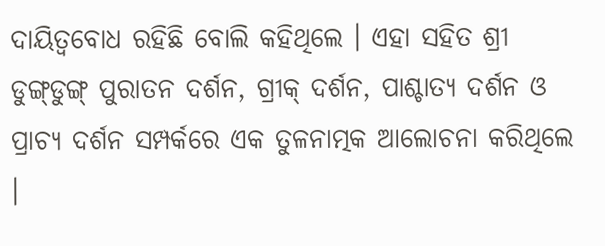ଦାୟିତ୍ୱବୋଧ ରହିଛି ବୋଲି କହିଥିଲେ । ଏହା ସହିତ ଶ୍ରୀ ଡୁଙ୍ଗ୍‌ଡୁଙ୍ଗ୍‌ ପୁରାତନ ଦର୍ଶନ, ଗ୍ରୀକ୍‌ ଦର୍ଶନ, ପାଶ୍ଚାତ୍ୟ ଦର୍ଶନ ଓ ପ୍ରାଚ୍ୟ ଦର୍ଶନ ସମ୍ପର୍କରେ ଏକ ତୁଳନାତ୍ମକ ଆଲୋଚନା କରିଥିଲେ ।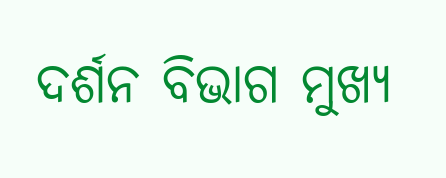ଦର୍ଶନ ବିଭାଗ ମୁଖ୍ୟ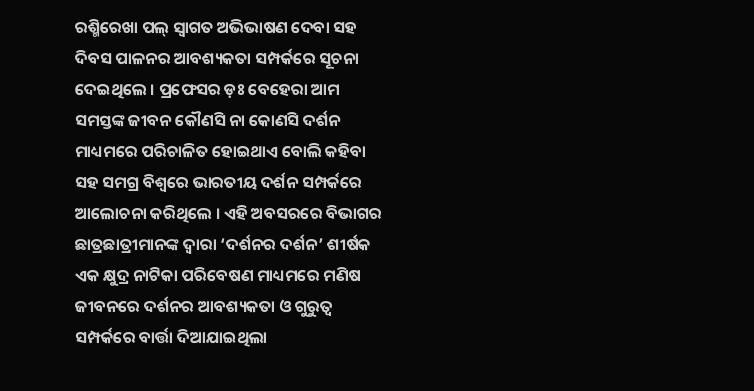ରଶ୍ମିରେଖା ପଲ୍‌ ସ୍ୱାଗତ ଅଭିଭାଷଣ ଦେବା ସହ ଦିବସ ପାଳନର ଆବଶ୍ୟକତା ସମ୍ପର୍କରେ ସୂଚନା ଦେଇଥିଲେ । ପ୍ରଫେସର ଡ଼ଃ ବେହେରା ଆମ ସମସ୍ତଙ୍କ ଜୀବନ କୌଣସି ନା କୋଣସି ଦର୍ଶନ ମାଧ୍ୟମରେ ପରିଚାଳିତ ହୋଇଥାଏ ବୋଲି କହିବା ସହ ସମଗ୍ର ବିଶ୍ୱରେ ଭାରତୀୟ ଦର୍ଶନ ସମ୍ପର୍କରେ ଆଲୋଚନା କରିଥିଲେ । ଏହି ଅବସରରେ ବିଭାଗର ଛାତ୍ରଛାତ୍ରୀମାନଙ୍କ ଦ୍ୱାରା ‘ଦର୍ଶନର ଦର୍ଶନ’ ଶୀର୍ଷକ ଏକ କ୍ଷୁଦ୍ର ନାଟିକା ପରିବେଷଣ ମାଧ୍ୟମରେ ମଣିଷ ଜୀବନରେ ଦର୍ଶନର ଆବଶ୍ୟକତା ଓ ଗୁରୁତ୍ୱ ସମ୍ପର୍କରେ ବାର୍ତ୍ତା ଦିଆଯାଇଥିଲା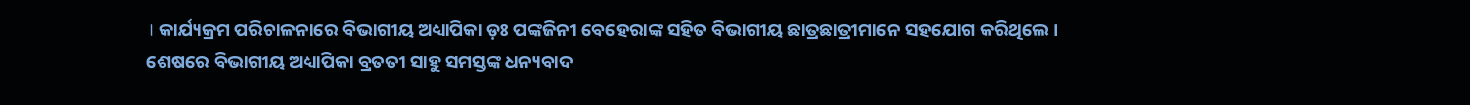। କାର୍ଯ୍ୟକ୍ରମ ପରିଚାଳନାରେ ବିଭାଗୀୟ ଅଧ୍ୟାପିକା ଡ଼ଃ ପଙ୍କଜିନୀ ବେହେରାଙ୍କ ସହିତ ବିଭାଗୀୟ ଛାତ୍ରଛାତ୍ରୀମାନେ ସହଯୋଗ କରିଥିଲେ । ଶେଷରେ ବିଭାଗୀୟ ଅଧ୍ୟାପିକା ବ୍ରତତୀ ସାହୁ ସମସ୍ତଙ୍କ ଧନ୍ୟବାଦ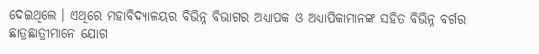ଦେଇଥିଲେ । ଏଥିରେ ମହାବିଦ୍ୟାଳୟର ବିଭିନ୍ନ ବିଭାଗର ଅଧ୍ୟାପକ ଓ ଅଧ୍ୟାପିକାମାନଙ୍କ ସହିତ ବିଭିନ୍ନ ବର୍ଗର ଛାତ୍ରଛାତ୍ରୀମାନେ ଯୋଗ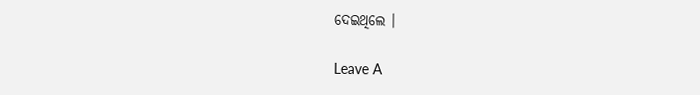ଦେଇଥିଲେ ।

Leave A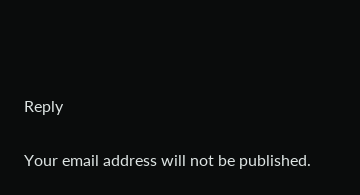Reply

Your email address will not be published.